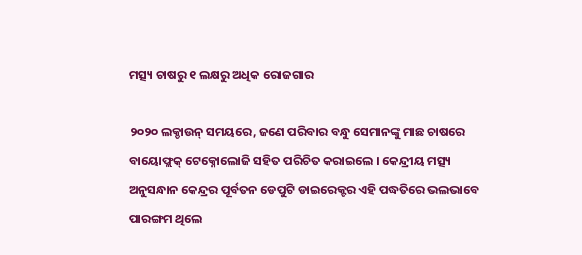ମତ୍ସ୍ୟ ଚାଷରୁ ୧ ଲକ୍ଷରୁ ଅଧିକ ରୋଜଗାର

୨୦୨୦ ଲକ୍ଡାଉନ୍ ସମୟରେ, ଜଣେ ପରିବାର ବନ୍ଧୁ ସେମାନଙ୍କୁ ମାଛ ଚାଷରେ ବାୟୋଫ୍ଲକ୍ ଟେକ୍ନୋଲୋଜି ସହିତ ପରିଚିତ କରାଇଲେ । କେନ୍ଦ୍ରୀୟ ମତ୍ସ୍ୟ ଅନୁସନ୍ଧାନ କେନ୍ଦ୍ରର ପୂର୍ବତନ ଡେପୁଟି ଡାଇରେକ୍ଟର ଏହି ପଦ୍ଧତିରେ ଭଲଭାବେ ପାରଙ୍ଗମ ଥିଲେ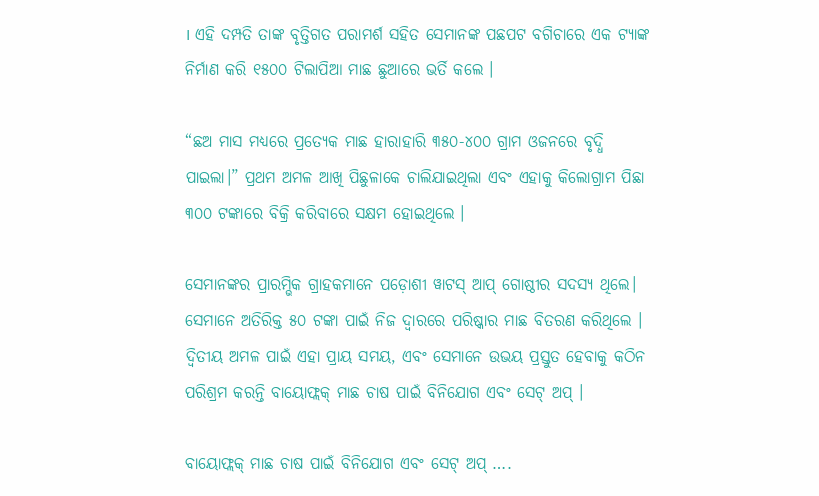। ଏହି ଦମ୍ପତି ତାଙ୍କ ବୃତ୍ତିଗତ ପରାମର୍ଶ ସହିତ ସେମାନଙ୍କ ପଛପଟ ବଗିଚାରେ ଏକ ଟ୍ୟାଙ୍କ ନିର୍ମାଣ କରି ୧୫୦୦ ଟିଲାପିଆ ମାଛ ଛୁଆରେ ଭର୍ତି କଲେ ।

“ଛଅ ମାସ ମଧ୍ୟରେ ପ୍ରତ୍ୟେକ ମାଛ ହାରାହାରି ୩୫୦-୪୦୦ ଗ୍ରାମ ଓଜନରେ ବୃଦ୍ଧି ପାଇଲା।” ପ୍ରଥମ ଅମଳ ଆଖି ପିଛୁଳାକେ ଚାଲିଯାଇଥିଲା ଏବଂ ଏହାକୁ କିଲୋଗ୍ରାମ ପିଛା ୩୦୦ ଟଙ୍କାରେ ବିକ୍ରି କରିବାରେ ସକ୍ଷମ ହୋଇଥିଲେ ।

ସେମାନଙ୍କର ପ୍ରାରମ୍ଭିକ ଗ୍ରାହକମାନେ ପଡ଼ୋଶୀ ୱାଟସ୍ ଆପ୍ ଗୋଷ୍ଠୀର ସଦସ୍ୟ ଥିଲେ। ସେମାନେ ଅତିରିକ୍ତ ୫୦ ଟଙ୍କା ପାଇଁ ନିଜ ଦ୍ୱାରରେ ପରିଷ୍କାର ମାଛ ବିତରଣ କରିଥିଲେ । ଦ୍ୱିତୀୟ ଅମଳ ପାଇଁ ଏହା ପ୍ରାୟ ସମୟ, ଏବଂ ସେମାନେ ଉଭୟ ପ୍ରସ୍ତୁତ ହେବାକୁ କଠିନ ପରିଶ୍ରମ କରନ୍ତି ବାୟୋଫ୍ଲକ୍ ମାଛ ଚାଷ ପାଇଁ ବିନିଯୋଗ ଏବଂ ସେଟ୍ ଅପ୍ ।

ବାୟୋଫ୍ଲକ୍ ମାଛ ଚାଷ ପାଇଁ ବିନିଯୋଗ ଏବଂ ସେଟ୍ ଅପ୍ ….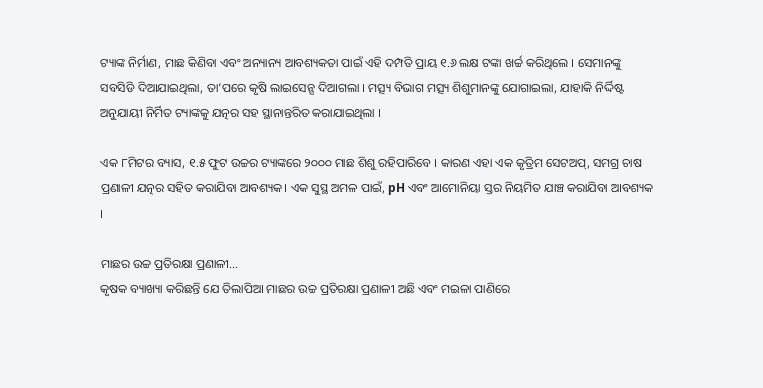ଟ୍ୟାଙ୍କ ନିର୍ମାଣ, ମାଛ କିଣିବା ଏବଂ ଅନ୍ୟାନ୍ୟ ଆବଶ୍ୟକତା ପାଇଁ ଏହି ଦମ୍ପତି ପ୍ରାୟ ୧.୬ ଲକ୍ଷ ଟଙ୍କା ଖର୍ଚ୍ଚ କରିଥିଲେ । ସେମାନଙ୍କୁ ସବସିଡି ଦିଆଯାଇଥିଲା, ତା’ପରେ କୃଷି ଲାଇସେନ୍ସ ଦିଆଗଲା । ମତ୍ସ୍ୟ ବିଭାଗ ମତ୍ସ୍ୟ ଶିଶୁମାନଙ୍କୁ ଯୋଗାଇଲା, ଯାହାକି ନିର୍ଦ୍ଦିଷ୍ଟ ଅନୁଯାୟୀ ନିର୍ମିତ ଟ୍ୟାଙ୍କକୁ ଯତ୍ନର ସହ ସ୍ଥାନାନ୍ତରିତ କରାଯାଇଥିଲା ।

ଏକ ୮ମିଟର ବ୍ୟାସ, ୧.୫ ଫୁଟ ଉଚ୍ଚର ଟ୍ୟାଙ୍କରେ ୨୦୦୦ ମାଛ ଶିଶୁ ରହିପାରିବେ । କାରଣ ଏହା ଏକ କୃତ୍ରିମ ସେଟଅପ୍, ସମଗ୍ର ଚାଷ ପ୍ରଣାଳୀ ଯତ୍ନର ସହିତ କରାଯିବା ଆବଶ୍ୟକ। ଏକ ସୁସ୍ଥ ଅମଳ ପାଇଁ, pH ଏବଂ ଆମୋନିୟା ସ୍ତର ନିୟମିତ ଯାଞ୍ଚ କରାଯିବା ଆବଶ୍ୟକ ।

ମାଛର ଉଚ୍ଚ ପ୍ରତିରକ୍ଷା ପ୍ରଣାଳୀ…
କୃଷକ ବ୍ୟାଖ୍ୟା କରିଛନ୍ତି ଯେ ତିଲାପିଆ ମାଛର ଉଚ୍ଚ ପ୍ରତିରକ୍ଷା ପ୍ରଣାଳୀ ଅଛି ଏବଂ ମଇଳା ପାଣିରେ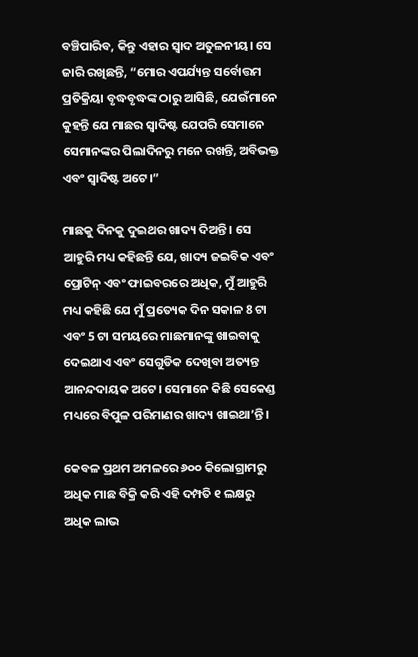ବଞ୍ଚିପାରିବ, କିନ୍ତୁ ଏହାର ସ୍ୱାଦ ଅତୁଳନୀୟ। ସେ ଜାରି ରଖିଛନ୍ତି, “ମୋର ଏପର୍ଯ୍ୟନ୍ତ ସର୍ବୋତ୍ତମ ପ୍ରତିକ୍ରିୟା ବୃଦ୍ଧବୃଦ୍ଧଙ୍କ ଠାରୁ ଆସିଛି, ଯେଉଁମାନେ କୁହନ୍ତି ଯେ ମାଛର ସ୍ୱାଦିଷ୍ଟ ଯେପରି ସେମାନେ ସେମାନଙ୍କର ପିଲାଦିନରୁ ମନେ ରଖନ୍ତି, ଅବିଭକ୍ତ ଏବଂ ସ୍ୱାଦିଷ୍ଟ ଅଟେ।”

ମାଛକୁ ଦିନକୁ ଦୁଇଥର ଖାଦ୍ୟ ଦିଅନ୍ତି । ସେ ଆହୁରି ମଧ୍ୟ କହିଛନ୍ତି ଯେ, ଖାଦ୍ୟ ଜଇବିକ ଏବଂ ପ୍ରୋଟିନ୍ ଏବଂ ଫାଇବରରେ ଅଧିକ, ମୁଁ ଆହୁରି ମଧ୍ୟ କହିଛି ଯେ ମୁଁ ପ୍ରତ୍ୟେକ ଦିନ ସକାଳ 8 ଟା ଏବଂ 5 ଟା ସମୟରେ ମାଛମାନଙ୍କୁ ଖାଇବାକୁ ଦେଇଥାଏ ଏବଂ ସେଗୁଡିକ ଦେଖିବା ଅତ୍ୟନ୍ତ ଆନନ୍ଦଦାୟକ ଅଟେ। ସେମାନେ କିଛି ସେକେଣ୍ଡ ମଧ୍ୟରେ ବିପୁଳ ପରିମାଣର ଖାଦ୍ୟ ଖାଇଥା’ନ୍ତି ।

କେବଳ ପ୍ରଥମ ଅମଳରେ ୬୦୦ କିଲୋଗ୍ରାମରୁ ଅଧିକ ମାଛ ବିକ୍ରି କରି ଏହି ଦମ୍ପତି ୧ ଲକ୍ଷରୁ ଅଧିକ ଲାଭ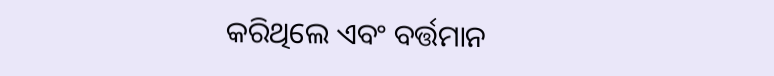କରିଥିଲେ ଏବଂ ବର୍ତ୍ତମାନ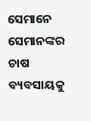ସେମାନେ ସେମାନଙ୍କର ଚାଷ ବ୍ୟବସାୟକୁ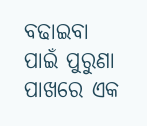ବଢାଇବା ପାଇଁ ପୁରୁଣା ପାଖରେ ଏକ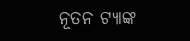ନୂତନ ଟ୍ୟାଙ୍କ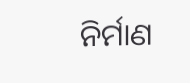ନିର୍ମାଣ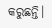କରୁଛନ୍ତି।